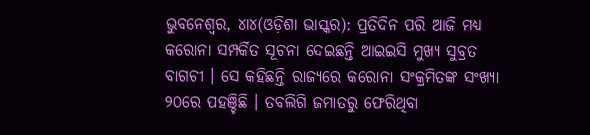ଭୁବନେଶ୍ୱର, ୪ା୪(ଓଡ଼ିଶା ଭାସ୍କର): ପ୍ରତିଦିନ ପରି ଆଜି ମଧ୍ୟ କରୋନା ସମ୍ପର୍କିତ ସୂଚନା ଦେଇଛନ୍ତି ଆଇଇସି ମୁଖ୍ୟ ସୁବ୍ରତ ବାଗଚୀ । ସେ କହିଛନ୍ତି ରାଜ୍ୟରେ କରୋନା ସଂକ୍ରମିତଙ୍କ ସଂଖ୍ୟା ୨୦ରେ ପହଞ୍ଚିଛି । ତବଲିଗି ଜମାତରୁ ଫେରିଥିବା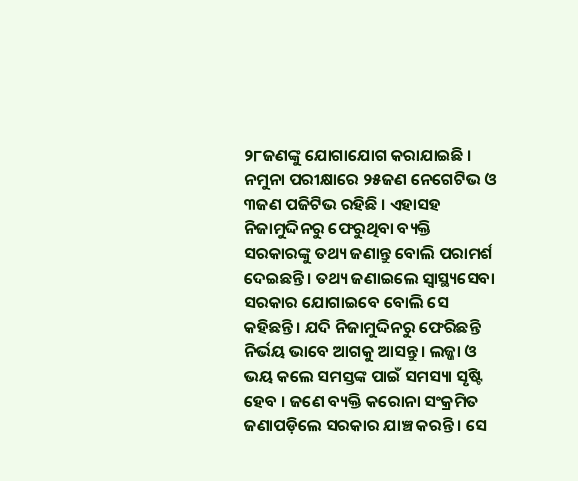୨୮ଜଣଙ୍କୁ ଯୋଗାଯୋଗ କରାଯାଇଛି । ନମୁନା ପରୀକ୍ଷାରେ ୨୫ଜଣ ନେଗେଟିଭ ଓ ୩ଜଣ ପଜିଟିଭ ରହିଛି । ଏହାସହ ନିଜାମୁଦ୍ଦିନରୁ ଫେରୁଥିବା ବ୍ୟକ୍ତି ସରକାରଙ୍କୁ ତଥ୍ୟ ଜଣାନ୍ତୁ ବୋଲି ପରାମର୍ଶ ଦେଇଛନ୍ତି । ତଥ୍ୟ ଜଣାଇଲେ ସ୍ୱାସ୍ଥ୍ୟସେବା ସରକାର ଯୋଗାଇବେ ବୋଲି ସେ କହିଛନ୍ତି । ଯଦି ନିଜାମୁଦ୍ଦିନରୁ ଫେରିଛନ୍ତି ନିର୍ଭୟ ଭାବେ ଆଗକୁ ଆସନ୍ତୁ । ଲଜ୍ଜା ଓ ଭୟ କଲେ ସମସ୍ତଙ୍କ ପାଇଁ ସମସ୍ୟା ସୃଷ୍ଟି ହେବ । ଜଣେ ବ୍ୟକ୍ତି କରୋନା ସଂକ୍ରମିତ ଜଣାପଡ଼ିଲେ ସରକାର ଯାଞ୍ଚ କରନ୍ତି । ସେ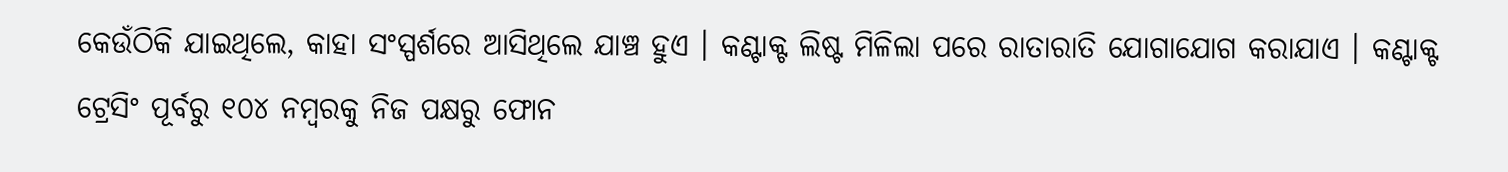କେଉଁଠିକି ଯାଇଥିଲେ, କାହା ସଂସ୍ପର୍ଶରେ ଆସିଥିଲେ ଯାଞ୍ଚ ହୁଏ । କଣ୍ଟାକ୍ଟ ଲିଷ୍ଟ ମିଳିଲା ପରେ ରାତାରାତି ଯୋଗାଯୋଗ କରାଯାଏ । କଣ୍ଟାକ୍ଟ ଟ୍ରେସିଂ ପୂର୍ବରୁ ୧୦୪ ନମ୍ବରକୁ ନିଜ ପକ୍ଷରୁ ଫୋନ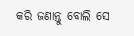କରି ଜଣାନ୍ତୁ ବୋଲି ସେ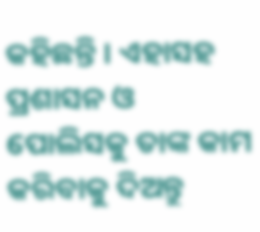କହିଛନ୍ତି । ଏହାସହ ପ୍ରଶାସନ ଓ ପୋଲିସକୁ ତାଙ୍କ କାମ କରିବାକୁ ଦିଅନ୍ତୁ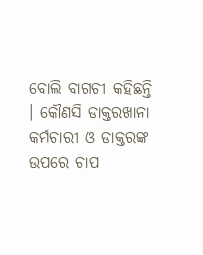ବୋଲି ବାଗଚୀ କହିଛନ୍ତି । କୌଣସି ଡାକ୍ତରଖାନା କର୍ମଚାରୀ ଓ ଡାକ୍ତରଙ୍କ ଉପରେ ଚାପ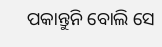ପକାନ୍ତୁନି ବୋଲି ସେ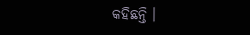କହିଛନ୍ତି ।